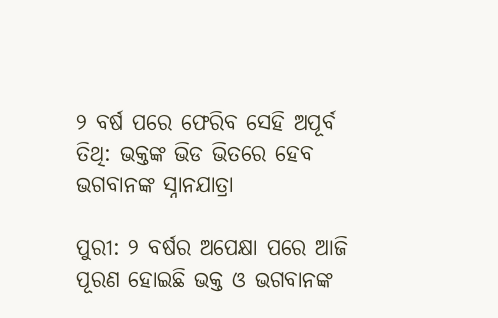୨ ବର୍ଷ ପରେ ଫେରିବ ସେହି ଅପୂର୍ବ ତିଥି: ଭକ୍ତଙ୍କ ଭିଡ ଭିତରେ ହେବ ଭଗବାନଙ୍କ ସ୍ନାନଯାତ୍ରା

ପୁରୀ: ୨ ବର୍ଷର ଅପେକ୍ଷା ପରେ ଆଜି ପୂରଣ ହୋଇଛି ଭକ୍ତ ଓ ଭଗବାନଙ୍କ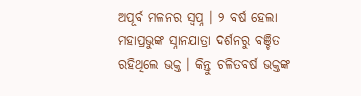ଅପୂର୍ବ ମଳନର ସ୍ୱପ୍ନ । ୨ ବର୍ଷ ହେଲା ମହାପ୍ରଭୁଙ୍କ ସ୍ନାନଯାତ୍ରା ଦର୍ଶନରୁ ବଞ୍ଚିତ ରହିଥିଲେ ଭକ୍ତ । କିନ୍ତୁ ଚଳିତବର୍ଷ ଭକ୍ତଙ୍କ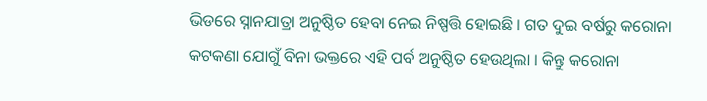ଭିଡରେ ସ୍ନାନଯାତ୍ରା ଅନୁଷ୍ଠିତ ହେବା ନେଇ ନିଷ୍ପତ୍ତି ହୋଇଛି । ଗତ ଦୁଇ ବର୍ଷରୁ କରୋନା କଟକଣା ଯୋଗୁଁ ବିନା ଭକ୍ତରେ ଏହି ପର୍ବ ଅନୁଷ୍ଠିତ ହେଉଥିଲା । କିନ୍ତୁ କରୋନା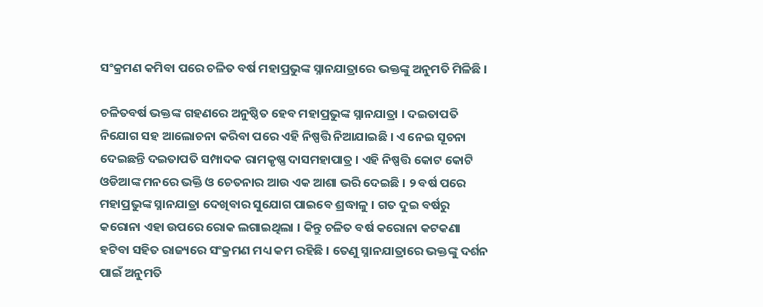ସଂକ୍ରମଣ କମିବା ପରେ ଚଳିତ ବର୍ଷ ମହାପ୍ରଭୁଙ୍କ ସ୍ନାନଯାତ୍ରାରେ ଭକ୍ତଙ୍କୁ ଅନୁମତି ମିଳିଛି ।

ଚଳିତବର୍ଷ ଭକ୍ତଙ୍କ ଗହଣରେ ଅନୁଷ୍ଠିତ ହେବ ମହାପ୍ରଭୁଙ୍କ ସ୍ନାନଯାତ୍ରା । ଦଇତାପତି ନିଯୋଗ ସହ ଆଲୋଚନା କରିବା ପରେ ଏହି ନିଷ୍ପତ୍ତି ନିଆଯାଇଛି । ଏ ନେଇ ସୂଚନା ଦେଇଛନ୍ତି ଦଇତାପତି ସମ୍ପାଦକ ରାମକୃଷ୍ଣ ଦାସମହାପାତ୍ର । ଏହି ନିଷ୍ପତ୍ତି କୋଟ କୋଟି ଓଡିଆଙ୍କ ମନରେ ଭକ୍ତି ଓ ଚେତନାର ଆଉ ଏକ ଆଶା ଭରି ଦେଇଛି । ୨ ବର୍ଷ ପରେ ମହାପ୍ରଭୁଙ୍କ ସ୍ନାନଯାତ୍ରା ଦେଖିବାର ସୁଯୋଗ ପାଇବେ ଶ୍ରଦ୍ଧାଳୁ । ଗତ ଦୁଇ ବର୍ଷରୁ କରୋନା ଏହା ଉପରେ ରୋକ ଲଗାଇଥିଲା । କିନ୍ତୁ ଚଳିତ ବର୍ଷ କରୋନା କଟକଣା ହଟିବା ସହିତ ରାଜ୍ୟରେ ସଂକ୍ରମଣ ମଧ୍ୟ କମ ରହିଛି । ତେଣୁ ସ୍ନାନଯାତ୍ରାରେ ଭକ୍ତଙ୍କୁ ଦର୍ଶନ ପାଇଁ ଅନୁମତି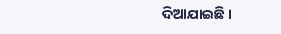ଦିଆଯାଇଛି ।